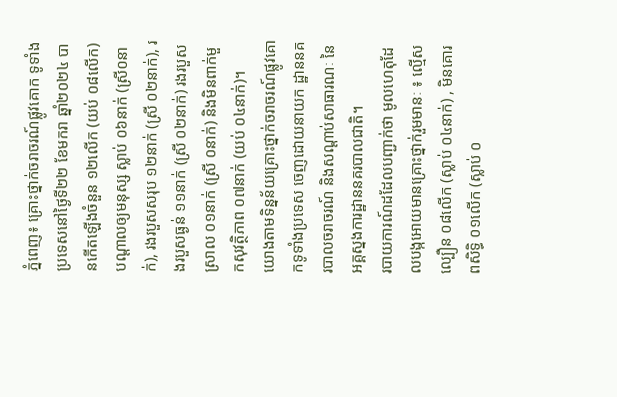ភ្នំពេញ៖ គ្រោះថ្នាក់ចរាចរណ៍ផ្លូវគោក ទូទាំងប្រទេសនៅថ្ងៃទី២២ ខែមករា ឆ្នាំ២០២៤ បានកើតឡើងចំនួន ១២លើក (យប់ ០៨លើក) បណ្តាលឲ្យមនុស្ស ស្លាប់ ០៦នាក់ (ស្រី០នាក់), រងរបួសសរុប ១២នាក់ (ស្រី ០២នាក់), រងរបួសធ្ងន់ ១១នាក់ (ស្រី ០២នាក់) រងរបួសស្រាល ០១នាក់ (ស្រី ០នាក់) និងមិនពាក់មួកសុវត្ថិភាព ០៧នាក់ (យប់ ០៤នាក់)។
យោងតាមទិន្នន័យគ្រោះថ្នាក់ចរាចរណ៍ផ្លូវគោកទូទាំងប្រទេស ចេញដោយនាយក ដ្ឋាននគរបាលចរាចរណ៍ និងសណ្តាប់សាធារណៈ នៃអគ្គស្នងការដ្ឋាននគរបាលជាតិ។
របាយការណ៍ដដែលបញ្ជាក់ថា មូលហេតុដែលបង្កអោយមានគ្រោះថ្នាក់រួមមានៈ ៖ ល្មើសល្បឿន ០៨លើក (ស្លាប់ ០៤នាក់) , មិនគោរពសិទ្ធិ ០១លើក (ស្លាប់ ០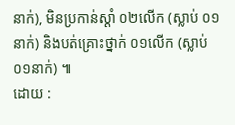នាក់), មិនប្រកាន់ស្តាំ ០២លើក (ស្លាប់ ០១នាក់) និងបត់គ្រោះថ្នាក់ ០១លើក (ស្លាប់ ០១នាក់) ៕
ដោយ :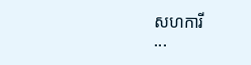សហការី
...